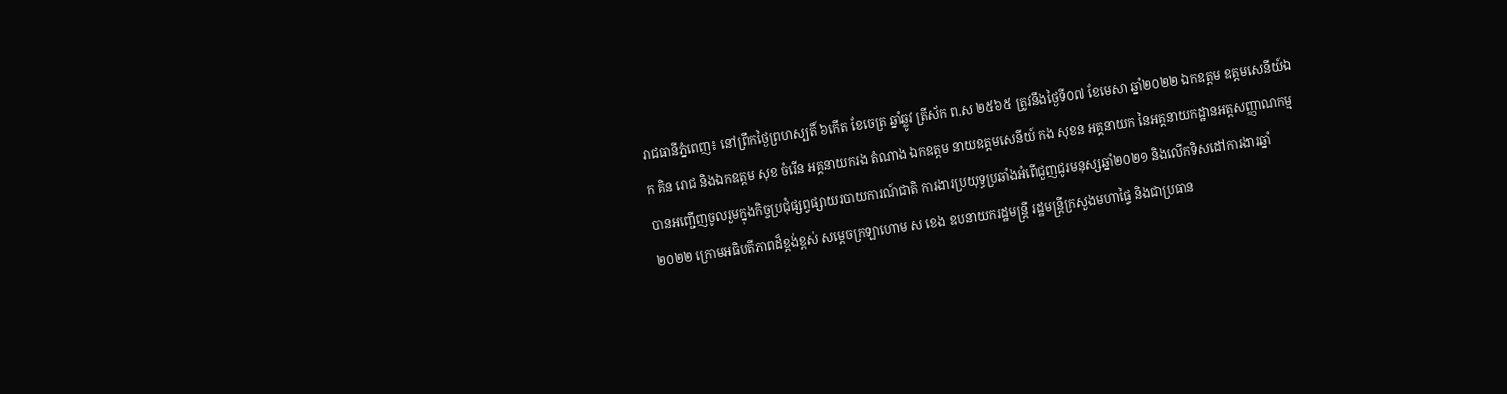រាជធានីភ្នំពេញ៖ នៅព្រឹកថ្ងៃព្រហស្បតិ៍ ៦កើត ខែចេត្រ ឆ្នាំឆ្លូវ ត្រីស័ក ព.ស ២៥៦៥ ត្រូវនឹងថ្ងៃទី០៧ ខែមេសា ឆ្នាំ២០២២ ឯកឧត្តម ឧត្តមសេនីយ៍ឯក គិន រោជ និងឯកឧត្តម សុខ ចំរើន អគ្គនាយករង តំណាង ឯកឧត្តម នាយឧត្តមសេនីយ៍ កង សុខន អគ្គនាយក នៃអគ្គនាយកដ្ឋានអត្តសញ្ញាណកម្ម បានអញ្ជើញចូលរួមក្នុងកិច្ចប្រជុំផ្សព្វផ្សាយរបាយការណ៍ជាតិ ការងារប្រយុទ្ធប្រឆាំងអំពើជួញជូរមនុស្សឆ្នាំ២០២១ និងលើកទិសដៅការងារឆ្នាំ២០២២ ក្រោមអធិបតីភាពដ៏ខ្ពង់ខ្ពស់ សម្ដេចក្រឡាហោម ស ខេង ឧបនាយករដ្ឋមន្រ្តី រដ្ឋមន្រ្តីក្រសួងមហាផ្ទៃ និងជាប្រធាន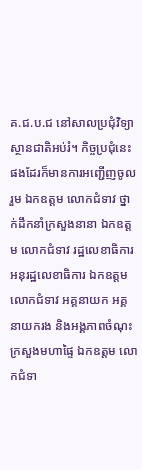គ.ជ.ប.ជ នៅសាលប្រជុំវិទ្យាស្ថានជាតិអប់រំ។ កិច្ចប្រជុំនេះផងដែរក៏មានការអញ្ជើញចូលរួម ឯកឧត្តម លោកជំទាវ ថ្នាក់ដឹកនាំក្រសួងនានា ឯកឧត្តម លោកជំទាវ រដ្ឋលេខាធិការ អនុរដ្ឋលេខាធិការ ឯកឧត្តម លោកជំទាវ អគ្គនាយក អគ្គនាយករង និងអង្គភាពចំណុះក្រសួងមហាផ្ទៃ ឯកឧត្តម លោកជំទា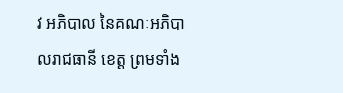វ អភិបាល នៃគណៈអភិបាលរាជធានី ខេត្ត ព្រមទាំង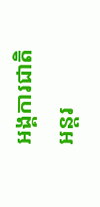អង្គការជាតិ អន្តរ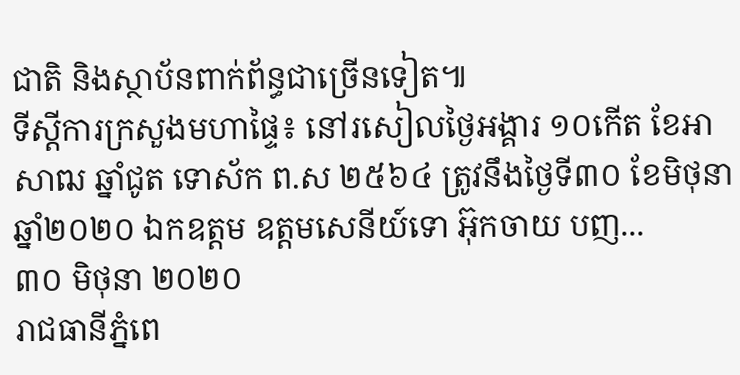ជាតិ និងស្ថាប័នពាក់ព័ន្ធជាច្រើនទៀត៕
ទីស្តីការក្រសួងមហាផ្ទៃ៖ នៅរសៀលថ្ងៃអង្គារ ១០កើត ខែអាសាឍ ឆ្នាំជូត ទោស័ក ព.ស ២៥៦៤ ត្រូវនឹងថ្ងៃទី៣០ ខែមិថុនា ឆ្នាំ២០២០ ឯកឧត្ដម ឧត្តមសេនីយ៍ទោ អ៊ុកចាយ បញ...
៣០ មិថុនា ២០២០
រាជធានីភ្នំពេ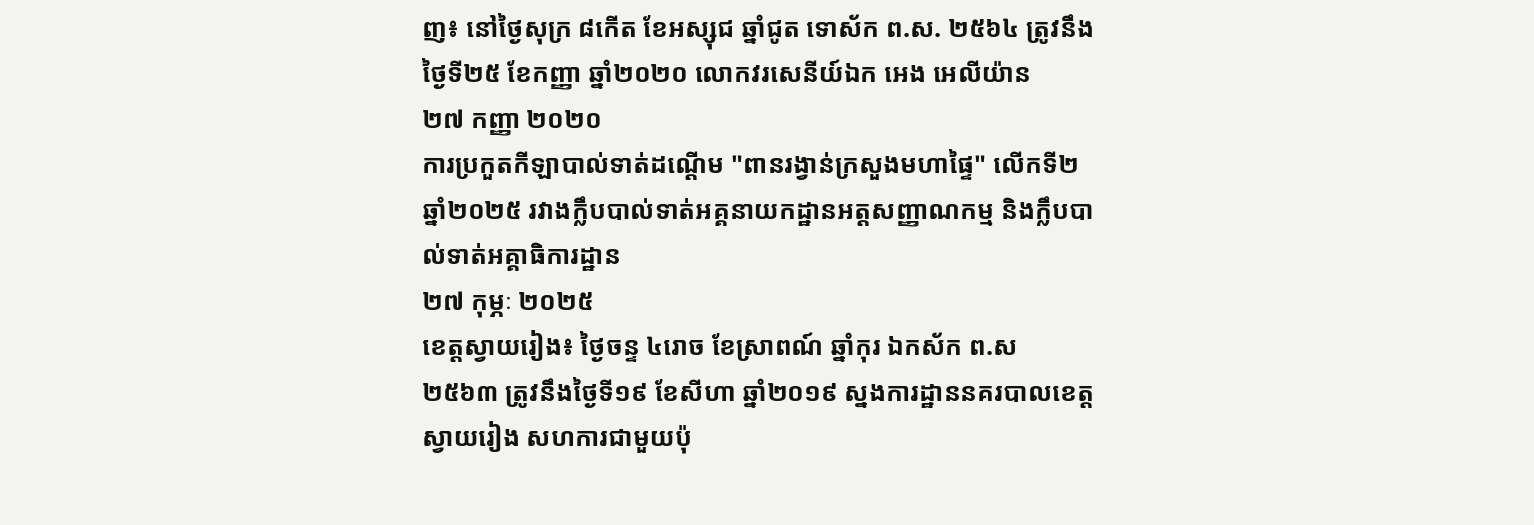ញ៖ នៅថ្ងៃសុក្រ ៨កើត ខែអស្សុជ ឆ្នាំជូត ទោស័ក ព.ស. ២៥៦៤ ត្រូវនឹង ថ្ងៃទី២៥ ខែកញ្ញា ឆ្នាំ២០២០ លោកវរសេនីយ៍ឯក អេង អេលីយ៉ាន
២៧ កញ្ញា ២០២០
ការប្រកួតកីឡាបាល់ទាត់ដណ្ដើម "ពានរង្វាន់ក្រសួងមហាផ្ទៃ" លើកទី២ ឆ្នាំ២០២៥ រវាងក្លឹបបាល់ទាត់អគ្គនាយកដ្ឋានអត្តសញ្ញាណកម្ម និងក្លឹបបាល់ទាត់អគ្គាធិការដ្ឋាន
២៧ កុម្ភៈ ២០២៥
ខេត្តស្វាយរៀង៖ ថ្ងៃចន្ទ ៤រោច ខែស្រាពណ៍ ឆ្នាំកុរ ឯកស័ក ព.ស ២៥៦៣ ត្រូវនឹងថ្ងៃទី១៩ ខែសីហា ឆ្នាំ២០១៩ ស្នងការដ្ឋាននគរបាលខេត្តស្វាយរៀង សហការជាមួយប៉ុ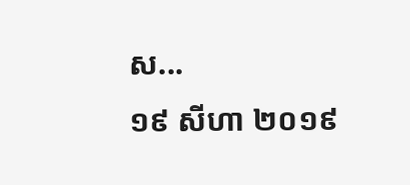ស...
១៩ សីហា ២០១៩